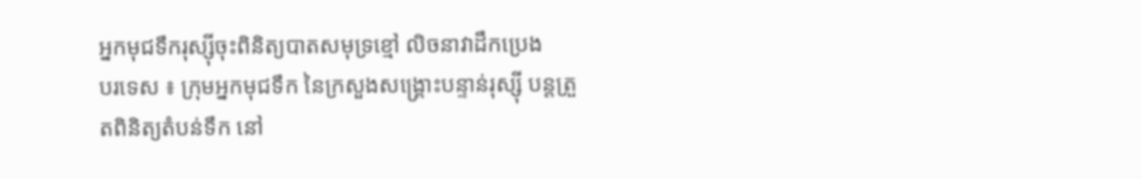អ្នកមុជទឹករុស្ស៊ីចុះពិនិត្យបាតសមុទ្រខ្មៅ លិចនាវាដឹកប្រេង
បរទេស ៖ ក្រុមអ្នកមុជទឹក នៃក្រសួងសង្គ្រោះបន្ទាន់រុស្ស៊ី បន្តត្រួតពិនិត្យតំបន់ទឹក នៅ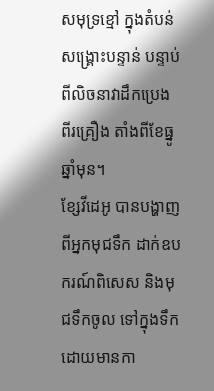សមុទ្រខ្មៅ ក្នុងតំបន់សង្គ្រោះបន្ទាន់ បន្ទាប់ពីលិចនាវាដឹកប្រេង ពីរគ្រឿង តាំងពីខែធ្នូ ឆ្នាំមុន។
ខ្សែវីដេអូ បានបង្ហាញពីអ្នកមុជទឹក ដាក់ឧបករណ៍ពិសេស និងមុជទឹកចូល ទៅក្នុងទឹក ដោយមានកា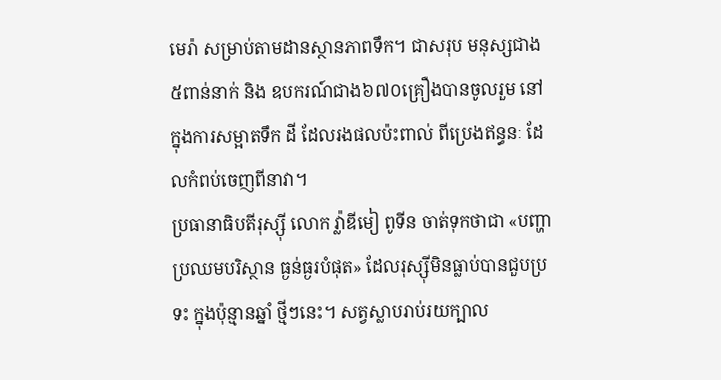មេរ៉ា សម្រាប់តាមដានស្ថានភាពទឹក។ ជាសរុប មនុស្សជាង ៥ពាន់នាក់ និង ឧបករណ៍ជាង៦៧០គ្រឿងបានចូលរួម នៅក្នុងការសម្អាតទឹក ដី ដែលរងផលប៉ះពាល់ ពីប្រេងឥន្ធនៈ ដែលកំពប់ចេញពីនាវា។
ប្រធានាធិបតីរុស្ស៊ី លោក វ្ល៉ាឌីមៀ ពូទីន ចាត់ទុកថាជា «បញ្ហាប្រឈមបរិស្ថាន ធ្ងន់ធ្ងរបំផុត» ដែលរុស្ស៊ីមិនធ្លាប់បានជួបប្រទះ ក្នុងប៉ុន្មានឆ្នាំ ថ្មីៗនេះ។ សត្វស្លាបរាប់រយក្បាល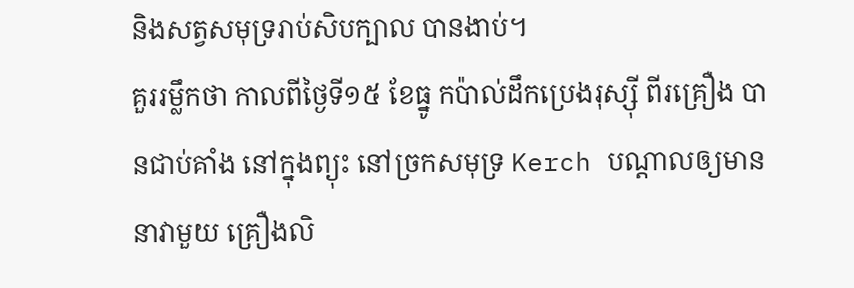និងសត្វសមុទ្ររាប់សិបក្បាល បានងាប់។
គួររម្លឹកថា កាលពីថ្ងៃទី១៥ ខែធ្នូ កប៉ាល់ដឹកប្រេងរុស្ស៊ី ពីរគ្រឿង បានជាប់គាំង នៅក្នុងព្យុះ នៅច្រកសមុទ្រ Kerch បណ្តាលឲ្យមាននាវាមួយ គ្រឿងលិ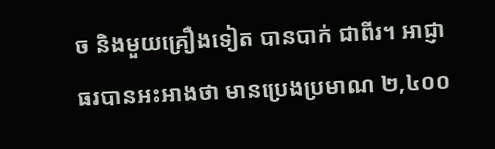ច និងមួយគ្រឿងទៀត បានបាក់ ជាពីរ។ អាជ្ញាធរបានអះអាងថា មានប្រេងប្រមាណ ២,៤០០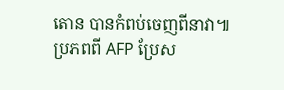តោន បានកំពប់ចេញពីនាវា៕
ប្រភពពី AFP ប្រែស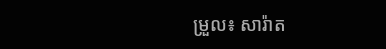ម្រួល៖ សារ៉ាត